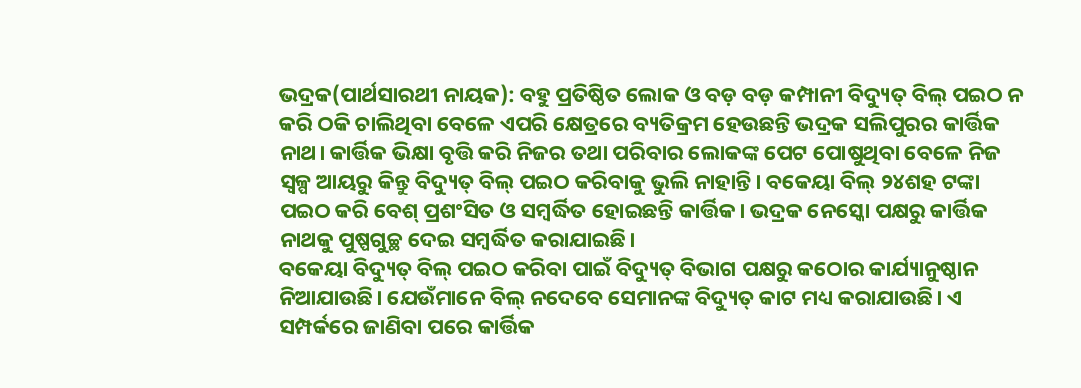ଭଦ୍ରକ(ପାର୍ଥସାରଥୀ ନାୟକ): ବହୁ ପ୍ରତିଷ୍ଠିତ ଲୋକ ଓ ବଡ଼ ବଡ଼ କମ୍ପାନୀ ବିଦ୍ୟୁତ୍ ବିଲ୍ ପଇଠ ନ କରି ଠକି ଚାଲିଥିବା ବେଳେ ଏପରି କ୍ଷେତ୍ରରେ ବ୍ୟତିକ୍ରମ ହେଉଛନ୍ତି ଭଦ୍ରକ ସଲିପୁରର କାର୍ତ୍ତିକ ନାଥ। କାର୍ତ୍ତିକ ଭିକ୍ଷା ବୃତ୍ତି କରି ନିଜର ତଥା ପରିବାର ଲୋକଙ୍କ ପେଟ ପୋଷୁଥିବା ବେଳେ ନିଜ ସ୍ୱଳ୍ପ ଆୟରୁ କିନ୍ତୁ ବିଦ୍ୟୁତ୍ ବିଲ୍ ପଇଠ କରିବାକୁ ଭୁଲି ନାହାନ୍ତି। ବକେୟା ବିଲ୍ ୨୪ଶହ ଟଙ୍କା ପଇଠ କରି ବେଶ୍ ପ୍ରଶଂସିତ ଓ ସମ୍ବର୍ଦ୍ଧିତ ହୋଇଛନ୍ତି କାର୍ତ୍ତିକ। ଭଦ୍ରକ ନେସ୍କୋ ପକ୍ଷରୁ କାର୍ତ୍ତିକ ନାଥକୁ ପୁଷ୍ପଗୁଚ୍ଛ ଦେଇ ସମ୍ବର୍ଦ୍ଧିତ କରାଯାଇଛି।
ବକେୟା ବିଦ୍ୟୁତ୍ ବିଲ୍ ପଇଠ କରିବା ପାଇଁ ବିଦ୍ୟୁତ୍ ବିଭାଗ ପକ୍ଷରୁ କଠୋର କାର୍ଯ୍ୟାନୁଷ୍ଠାନ ନିଆଯାଉଛି। ଯେଉଁମାନେ ବିଲ୍ ନଦେବେ ସେମାନଙ୍କ ବିଦ୍ୟୁତ୍ କାଟ ମଧ୍ୟ କରାଯାଉଛି। ଏ ସମ୍ପର୍କରେ ଜାଣିବା ପରେ କାର୍ତ୍ତିକ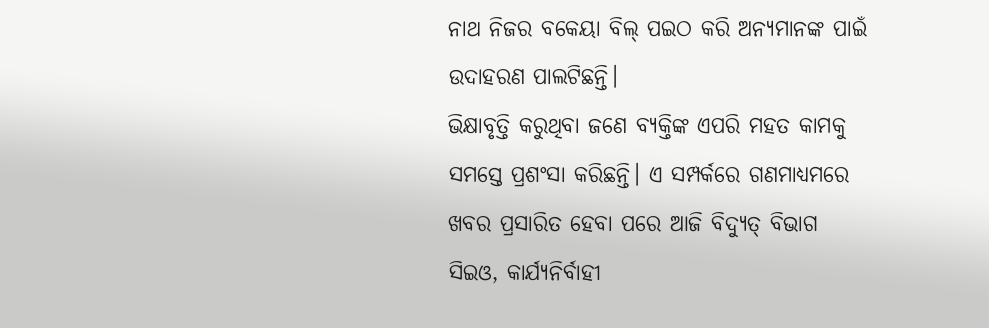ନାଥ ନିଜର ବକେୟା ବିଲ୍ ପଇଠ କରି ଅନ୍ୟମାନଙ୍କ ପାଇଁ ଉଦାହରଣ ପାଲଟିଛନ୍ତି।
ଭିକ୍ଷାବୃତ୍ତି କରୁଥିବା ଜଣେ ବ୍ୟକ୍ତିଙ୍କ ଏପରି ମହତ କାମକୁ ସମସ୍ତେ ପ୍ରଶଂସା କରିଛନ୍ତି। ଏ ସମ୍ପର୍କରେ ଗଣମାଧ୍ୟମରେ ଖବର ପ୍ରସାରିତ ହେବା ପରେ ଆଜି ବିଦ୍ୟୁତ୍ ବିଭାଗ ସିଇଓ, କାର୍ଯ୍ୟନିର୍ବାହୀ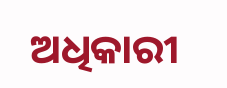ଅଧିକାରୀ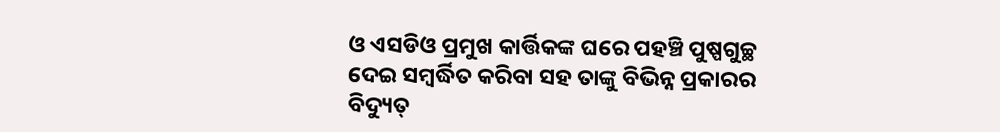ଓ ଏସଡିଓ ପ୍ରମୁଖ କାର୍ତ୍ତିକଙ୍କ ଘରେ ପହଞ୍ଚି ପୁଷ୍ପଗୁଚ୍ଛ ଦେଇ ସମ୍ବର୍ଦ୍ଧିତ କରିବା ସହ ତାଙ୍କୁ ବିଭିନ୍ନ ପ୍ରକାରର ବିଦ୍ୟୁତ୍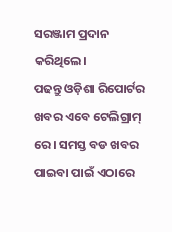ସରଞ୍ଜାମ ପ୍ରଦାନ କରିଥିଲେ।
ପଢନ୍ତୁ ଓଡ଼ିଶା ରିପୋର୍ଟର ଖବର ଏବେ ଟେଲିଗ୍ରାମ୍ ରେ। ସମସ୍ତ ବଡ ଖବର ପାଇବା ପାଇଁ ଏଠାରେ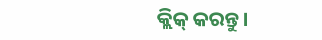କ୍ଲିକ୍ କରନ୍ତୁ।